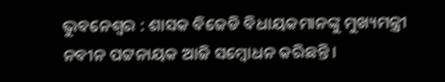ଭୁବନେଶ୍ୱର : ଶାସକ ବିଜେଡି ବିଧାୟକମାନଙ୍କୁ ମୁଖ୍ୟମନ୍ତ୍ରୀ ନବୀନ ପଟ୍ଟନାୟକ ଆଜି ସମ୍ବୋଧନ କରିଛନ୍ତି ।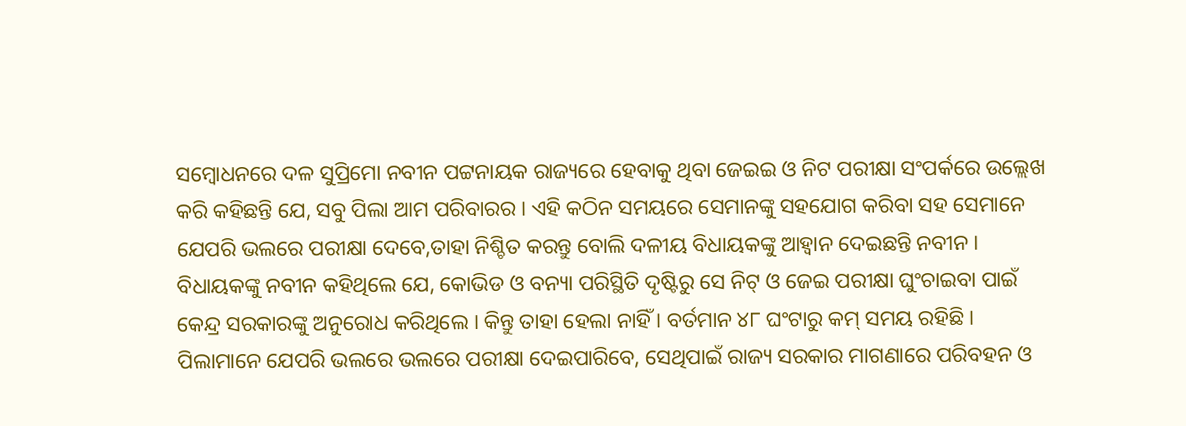ସମ୍ବୋଧନରେ ଦଳ ସୁପ୍ରିମୋ ନବୀନ ପଟ୍ଟନାୟକ ରାଜ୍ୟରେ ହେବାକୁ ଥିବା ଜେଇଇ ଓ ନିଟ ପରୀକ୍ଷା ସଂପର୍କରେ ଉଲ୍ଲେଖ କରି କହିଛନ୍ତି ଯେ, ସବୁ ପିଲା ଆମ ପରିବାରର । ଏହି କଠିନ ସମୟରେ ସେମାନଙ୍କୁ ସହଯୋଗ କରିବା ସହ ସେମାନେ ଯେପରି ଭଲରେ ପରୀକ୍ଷା ଦେବେ,ତାହା ନିଶ୍ଚିତ କରନ୍ତୁ ବୋଲି ଦଳୀୟ ବିଧାୟକଙ୍କୁ ଆହ୍ୱାନ ଦେଇଛନ୍ତି ନବୀନ । ବିଧାୟକଙ୍କୁ ନବୀନ କହିଥିଲେ ଯେ, କୋଭିଡ ଓ ବନ୍ୟା ପରିସ୍ଥିତି ଦୃଷ୍ଟିରୁ ସେ ନିଟ୍ ଓ ଜେଇ ପରୀକ୍ଷା ଘୁଂଚାଇବା ପାଇଁ କେନ୍ଦ୍ର ସରକାରଙ୍କୁ ଅନୁରୋଧ କରିଥିଲେ । କିନ୍ତୁ ତାହା ହେଲା ନାହିଁ । ବର୍ତମାନ ୪୮ ଘଂଟାରୁ କମ୍ ସମୟ ରହିଛି । ପିଲାମାନେ ଯେପରି ଭଲରେ ଭଲରେ ପରୀକ୍ଷା ଦେଇପାରିବେ, ସେଥିପାଇଁ ରାଜ୍ୟ ସରକାର ମାଗଣାରେ ପରିବହନ ଓ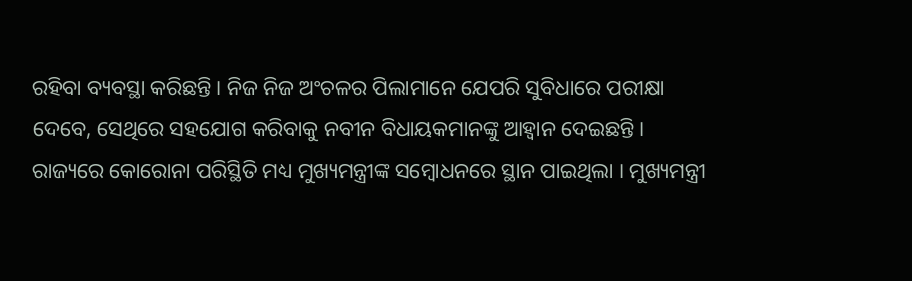ରହିବା ବ୍ୟବସ୍ଥା କରିଛନ୍ତି । ନିଜ ନିଜ ଅଂଚଳର ପିଲାମାନେ ଯେପରି ସୁବିଧାରେ ପରୀକ୍ଷା ଦେବେ, ସେଥିରେ ସହଯୋଗ କରିବାକୁ ନବୀନ ବିଧାୟକମାନଙ୍କୁ ଆହ୍ୱାନ ଦେଇଛନ୍ତି ।
ରାଜ୍ୟରେ କୋରୋନା ପରିସ୍ଥିତି ମଧ୍ୟ ମୁଖ୍ୟମନ୍ତ୍ରୀଙ୍କ ସମ୍ବୋଧନରେ ସ୍ଥାନ ପାଇଥିଲା । ମୁଖ୍ୟମନ୍ତ୍ରୀ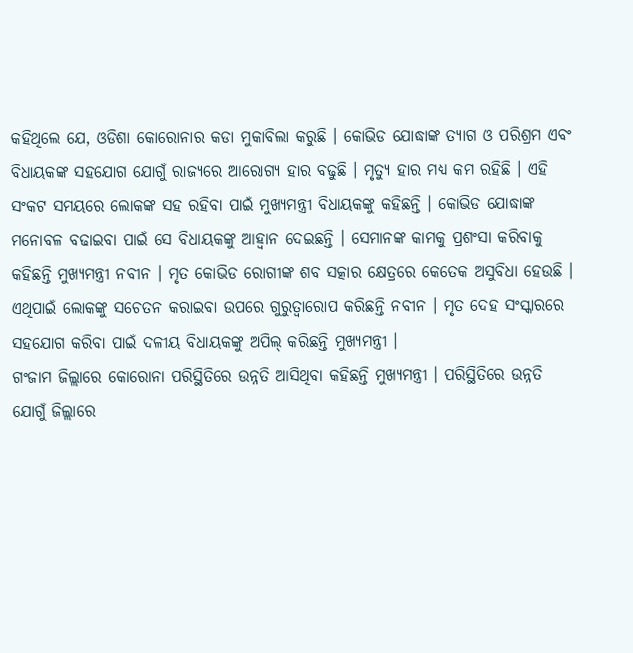କହିଥିଲେ ଯେ, ଓଡିଶା କୋରୋନାର କଡା ମୁକାବିଲା କରୁଛି । କୋଭିଡ ଯୋଦ୍ଧାଙ୍କ ତ୍ୟାଗ ଓ ପରିଶ୍ରମ ଏବଂ ବିଧାୟକଙ୍କ ସହଯୋଗ ଯୋଗୁଁ ରାଜ୍ୟରେ ଆରୋଗ୍ୟ ହାର ବଢୁଛି । ମୃତ୍ୟୁ ହାର ମଧ୍ୟ କମ ରହିଛି । ଏହି ସଂକଟ ସମୟରେ ଲୋକଙ୍କ ସହ ରହିବା ପାଇଁ ମୁଖ୍ୟମନ୍ତ୍ରୀ ବିଧାୟକଙ୍କୁ କହିଛନ୍ତି । କୋଭିଡ ଯୋଦ୍ଧାଙ୍କ ମନୋବଳ ବଢାଇବା ପାଇଁ ସେ ବିଧାୟକଙ୍କୁ ଆହ୍ୱାନ ଦେଇଛନ୍ତି । ସେମାନଙ୍କ କାମକୁ ପ୍ରଶଂସା କରିବାକୁ କହିଛନ୍ତି ମୁଖ୍ୟମନ୍ତ୍ରୀ ନବୀନ । ମୃତ କୋଭିଡ ରୋଗୀଙ୍କ ଶବ ସତ୍କାର କ୍ଷେତ୍ରରେ କେତେକ ଅସୁବିଧା ହେଉଛି । ଏଥିପାଇଁ ଲୋକଙ୍କୁ ସଚେତନ କରାଇବା ଉପରେ ଗୁରୁତ୍ୱାରୋପ କରିଛନ୍ତି ନବୀନ । ମୃତ ଦେହ ସଂସ୍କାରରେ ସହଯୋଗ କରିବା ପାଇଁ ଦଳୀୟ ବିଧାୟକଙ୍କୁ ଅପିଲ୍ କରିଛନ୍ତି ମୁଖ୍ୟମନ୍ତ୍ରୀ ।
ଗଂଜାମ ଜିଲ୍ଲାରେ କୋରୋନା ପରିସ୍ଥିତିରେ ଉନ୍ନତି ଆସିଥିବା କହିଛନ୍ତି ମୁଖ୍ୟମନ୍ତ୍ରୀ । ପରିସ୍ଥିତିରେ ଉନ୍ନତି ଯୋଗୁଁ ଜିଲ୍ଲାରେ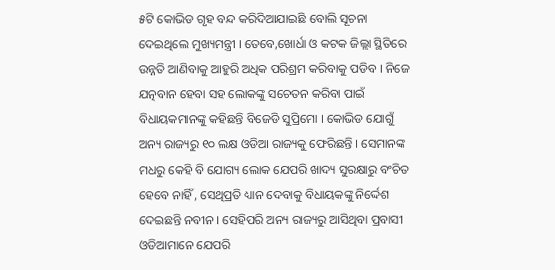୫ଟି କୋଭିଡ ଗୃହ ବନ୍ଦ କରିଦିଆଯାଇଛି ବୋଲି ସୂଚନା ଦେଇଥିଲେ ମୁଖ୍ୟମନ୍ତ୍ରୀ । ତେବେ,ଖୋର୍ଧା ଓ କଟକ ଜିଲ୍ଲା ସ୍ଥିତିରେ ଉନ୍ନତି ଆଣିବାକୁ ଆହୁରି ଅଧିକ ପରିଶ୍ରମ କରିବାକୁ ପଡିବ । ନିଜେ ଯତ୍ନବାନ ହେବା ସହ ଲୋକଙ୍କୁ ସଚେତନ କରିବା ପାଇଁ ବିଧାୟକମାନଙ୍କୁ କହିଛନ୍ତି ବିଜେଡି ସୁପ୍ରିମୋ । କୋଭିଡ ଯୋଗୁଁ ଅନ୍ୟ ରାଜ୍ୟରୁ ୧୦ ଲକ୍ଷ ଓଡିଆ ରାଜ୍ୟକୁ ଫେରିଛନ୍ତି । ସେମାନଙ୍କ ମଧରୁ କେହି ବି ଯୋଗ୍ୟ ଲୋକ ଯେପରି ଖାଦ୍ୟ ସୁରକ୍ଷାରୁ ବଂଚିତ ହେବେ ନାହିଁ , ସେଥିପ୍ରତି ଧ୍ୟାନ ଦେବାକୁ ବିଧାୟକଙ୍କୁ ନିର୍ଦ୍ଦେଶ ଦେଇଛନ୍ତି ନବୀନ । ସେହିପରି ଅନ୍ୟ ରାଜ୍ୟରୁ ଆସିଥିବା ପ୍ରବାସୀ ଓଡିଆମାନେ ଯେପରି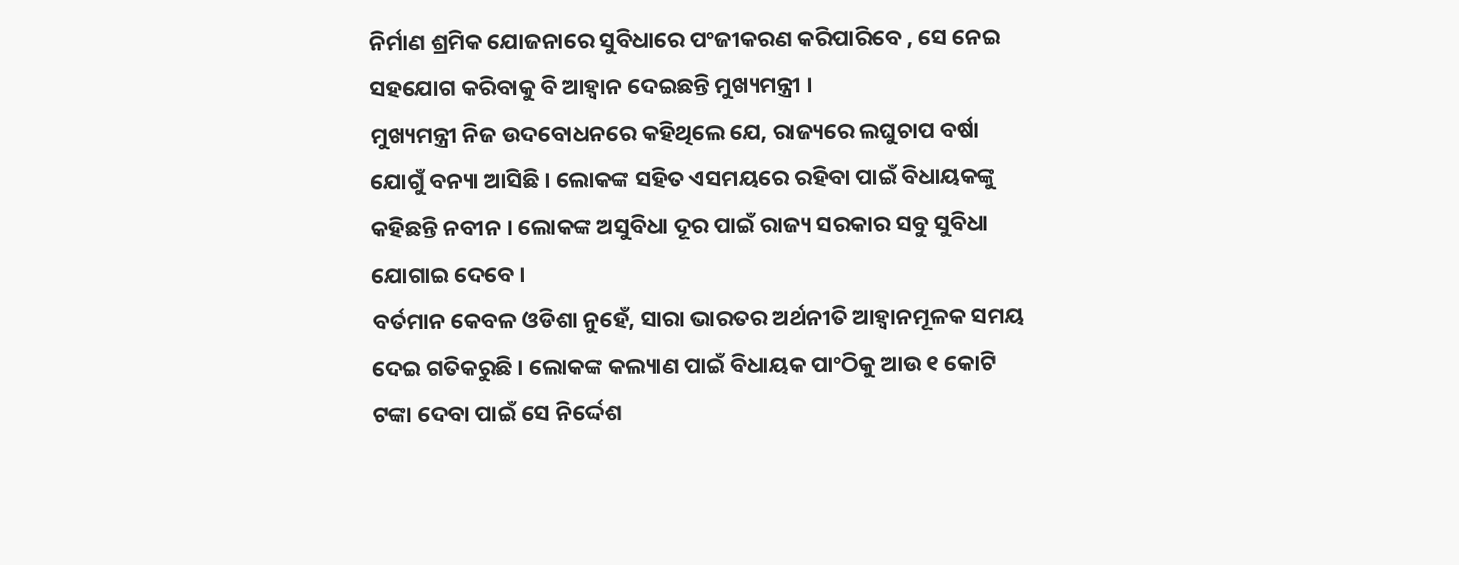ନିର୍ମାଣ ଶ୍ରମିକ ଯୋଜନାରେ ସୁବିଧାରେ ପଂଜୀକରଣ କରିପାରିବେ , ସେ ନେଇ ସହଯୋଗ କରିବାକୁ ବି ଆହ୍ୱାନ ଦେଇଛନ୍ତି ମୁଖ୍ୟମନ୍ତ୍ରୀ ।
ମୁଖ୍ୟମନ୍ତ୍ରୀ ନିଜ ଉଦବୋଧନରେ କହିଥିଲେ ଯେ, ରାଜ୍ୟରେ ଲଘୁଚାପ ବର୍ଷା ଯୋଗୁଁ ବନ୍ୟା ଆସିଛି । ଲୋକଙ୍କ ସହିତ ଏସମୟରେ ରହିବା ପାଇଁ ବିଧାୟକଙ୍କୁ କହିଛନ୍ତି ନବୀନ । ଲୋକଙ୍କ ଅସୁବିଧା ଦୂର ପାଇଁ ରାଜ୍ୟ ସରକାର ସବୁ ସୁବିଧା ଯୋଗାଇ ଦେବେ ।
ବର୍ତମାନ କେବଳ ଓଡିଶା ନୁହେଁ, ସାରା ଭାରତର ଅର୍ଥନୀତି ଆହ୍ୱାନମୂଳକ ସମୟ ଦେଇ ଗତିକରୁଛି । ଲୋକଙ୍କ କଲ୍ୟାଣ ପାଇଁ ବିଧାୟକ ପାଂଠିକୁ ଆଉ ୧ କୋଟି ଟଙ୍କା ଦେବା ପାଇଁ ସେ ନିର୍ଦ୍ଦେଶ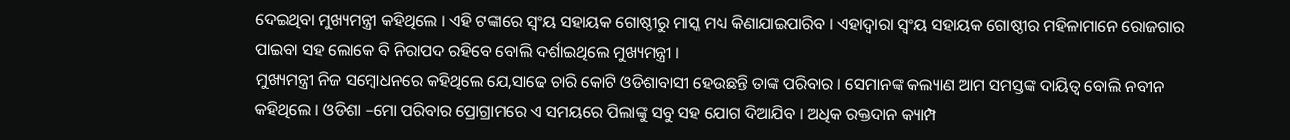ଦେଇଥିବା ମୁଖ୍ୟମନ୍ତ୍ରୀ କହିଥିଲେ । ଏହି ଟଙ୍କାରେ ସ୍ୱଂୟ ସହାୟକ ଗୋଷ୍ଠୀରୁ ମାସ୍କ ମଧ୍ୟ କିଣାଯାଇପାରିବ । ଏହାଦ୍ୱାରା ସ୍ୱଂୟ ସହାୟକ ଗୋଷ୍ଠୀର ମହିଳାମାନେ ରୋଜଗାର ପାଇବା ସହ ଲୋକେ ବି ନିରାପଦ ରହିବେ ବୋଲି ଦର୍ଶାଇଥିଲେ ମୁଖ୍ୟମନ୍ତ୍ରୀ ।
ମୁଖ୍ୟମନ୍ତ୍ରୀ ନିଜ ସମ୍ବୋଧନରେ କହିଥିଲେ ଯେ,ସାଢେ ଚାରି କୋଟି ଓଡିଶାବାସୀ ହେଉଛନ୍ତି ତାଙ୍କ ପରିବାର । ସେମାନଙ୍କ କଲ୍ୟାଣ ଆମ ସମସ୍ତଙ୍କ ଦାୟିତ୍ୱ ବୋଲି ନବୀନ କହିଥିଲେ । ଓଡିଶା –ମୋ ପରିବାର ପ୍ରୋଗ୍ରାମରେ ଏ ସମୟରେ ପିଲାଙ୍କୁ ସବୁ ସହ ଯୋଗ ଦିଆଯିବ । ଅଧିକ ରକ୍ତଦାନ କ୍ୟାମ୍ପ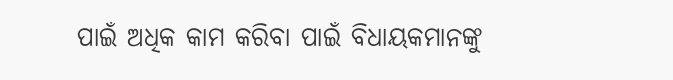ପାଇଁ ଅଧିକ କାମ କରିବା ପାଇଁ ବିଧାୟକମାନଙ୍କୁ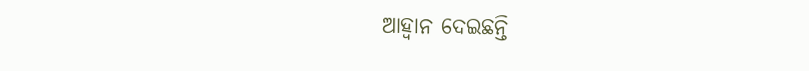ଆହ୍ୱାନ ଦେଇଛନ୍ତି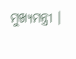ମୁଖ୍ୟମନ୍ତ୍ରୀ ।